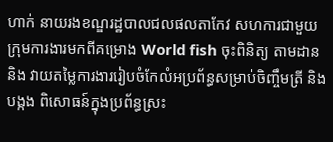ហាក់ នាយរងខណ្ឌរដ្ឋបាលជលផលតាកែវ សហការជាមួយក្រុមការងារមកពីគម្រោង World fish ចុះពិនិត្យ តាមដាន និង វាយតម្លៃការងាររៀបចំកែលំអប្រព័ន្ធសម្រាប់ចិញ្ចឹមត្រី និង បង្កង ពិសោធន៍ក្នុងប្រព័ន្ធស្រះ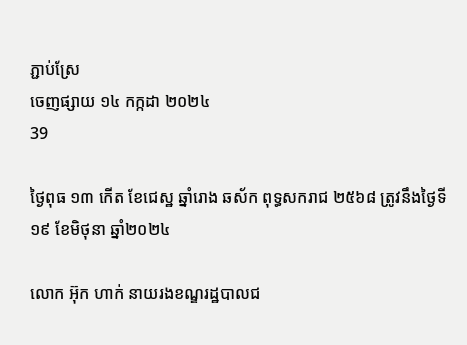ភ្ជាប់ស្រែ
ចេញផ្សាយ ១៤ កក្កដា ២០២៤
39

ថ្ងៃពុធ ១៣ កើត ខែជេស្ឋ ឆ្នាំរោង ឆស័ក ពុទ្ធសករាជ ២៥៦៨ ត្រូវនឹងថ្ងៃទី១៩ ខែមិថុនា ឆ្នាំ២០២៤

លោក អ៊ុក ហាក់ នាយរងខណ្ឌរដ្ឋបាលជ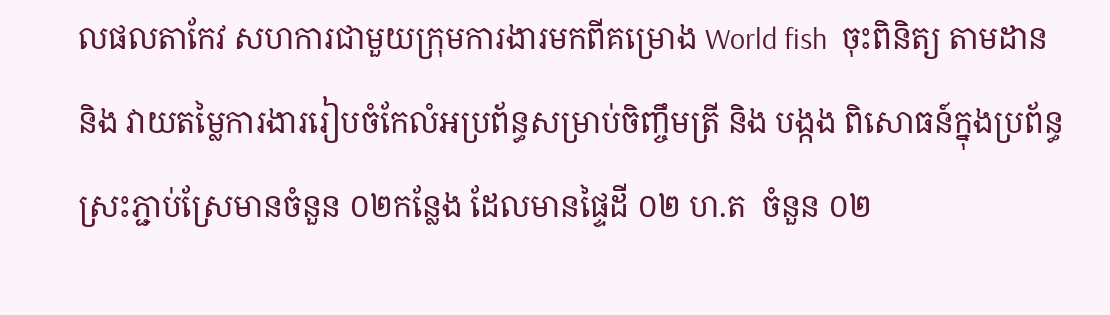លផលតាកែវ សហការជាមួយក្រុមការងារមកពីគម្រោង World fish  ចុះពិនិត្យ តាមដាន និង វាយតម្លៃការងាររៀបចំកែលំអប្រព័ន្ធសម្រាប់ចិញ្ចឹមត្រី និង បង្កង ពិសោធន៍ក្នុងប្រព័ន្ធស្រះភ្ជាប់ស្រែមានចំនួន ០២កន្លែង ដែលមានផ្ទៃដី ០២ ហ.ត  ចំនួន ០២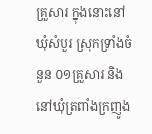គ្រួសារ ក្នុងនោះនៅឃុំសំបួរ ស្រុកទ្រាំងចំនួន ០១គ្រួសារ និង នៅឃុំត្រពាំងក្រញូង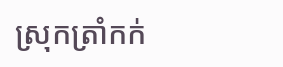ស្រុកត្រាំកក់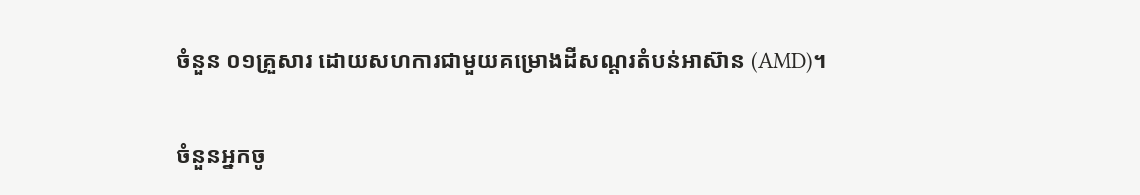ចំនួន ០១គ្រួសារ ដោយសហការជាមួយគម្រោងដីសណ្តរតំបន់អាស៊ាន (AMD)។

ចំនួនអ្នកចូ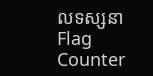លទស្សនា
Flag Counter